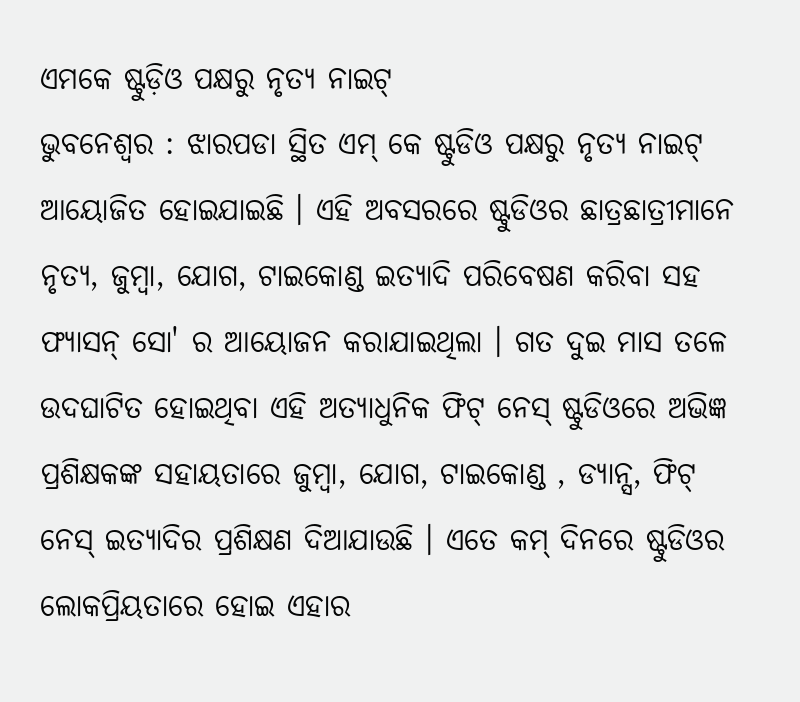ଏମକେ ଷ୍ଟୁଡ଼ିଓ ପକ୍ଷରୁ ନୃତ୍ୟ ନାଇଟ୍
ଭୁବନେଶ୍ୱର : ଝାରପଡା ସ୍ଥିତ ଏମ୍ କେ ଷ୍ଟୁଡିଓ ପକ୍ଷରୁ ନୃତ୍ୟ ନାଇଟ୍ ଆୟୋଜିତ ହୋଇଯାଇଛି । ଏହି ଅବସରରେ ଷ୍ଟୁଡିଓର ଛାତ୍ରଛାତ୍ରୀମାନେ ନୃତ୍ୟ, ଜୁମ୍ୱା, ଯୋଗ, ଟାଇକୋଣ୍ଡ ଇତ୍ୟାଦି ପରିବେଷଣ କରିବା ସହ ଫ୍ୟାସନ୍ ସୋ' ର ଆୟୋଜନ କରାଯାଇଥିଲା । ଗତ ଦୁଇ ମାସ ତଳେ ଉଦଘାଟିତ ହୋଇଥିବା ଏହି ଅତ୍ୟାଧୁନିକ ଫିଟ୍ ନେସ୍ ଷ୍ଟୁଡିଓରେ ଅଭିଜ୍ଞ ପ୍ରଶିକ୍ଷକଙ୍କ ସହାୟତାରେ ଜୁମ୍ବା, ଯୋଗ, ଟାଇକୋଣ୍ଡ , ଡ୍ୟାନ୍ସ, ଫିଟ୍ ନେସ୍ ଇତ୍ୟାଦିର ପ୍ରଶିକ୍ଷଣ ଦିଆଯାଉଛି । ଏତେ କମ୍ ଦିନରେ ଷ୍ଟୁଡିଓର ଲୋକପ୍ରିୟତାରେ ହୋଇ ଏହାର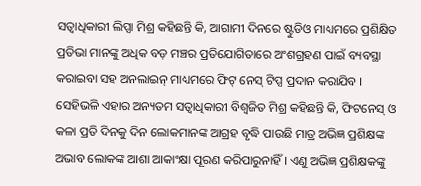ସତ୍ୱାଧିକାରୀ ଲିପ୍ସା ମିଶ୍ର କହିଛନ୍ତି କି, ଆଗାମୀ ଦିନରେ ଷ୍ଟୁଡିଓ ମାଧ୍ୟମରେ ପ୍ରଶିକ୍ଷିତ ପ୍ରତିଭା ମାନଙ୍କୁ ଅଧିକ ବଡ଼ ମଞ୍ଚର ପ୍ରତିଯୋଗିତାରେ ଅଂଶଗ୍ରହଣ ପାଇଁ ବ୍ୟବସ୍ଥା କରାଇବା ସହ ଅନଲାଇନ୍ ମାଧ୍ୟମରେ ଫିଟ୍ ନେସ୍ ଟିପ୍ସ ପ୍ରଦାନ କରାଯିବ ।
ସେହିଭଳି ଏହାର ଅନ୍ୟତମ ସତ୍ୱାଧିକାରୀ ବିଶ୍ୱଜିତ ମିଶ୍ର କହିଛନ୍ତି କି, ଫିଟନେସ୍ ଓ କଳା ପ୍ରତି ଦିନକୁ ଦିନ ଲୋକମାନଙ୍କ ଆଗ୍ରହ ବୃଦ୍ଧି ପାଉଛି ମାତ୍ର ଅଭିଜ୍ଞ ପ୍ରଶିକ୍ଷଙ୍କ ଅଭାବ ଲୋକଙ୍କ ଆଶା ଆକାଂକ୍ଷା ପୂରଣ କରିପାରୁନାହିଁ । ଏଣୁ ଅଭିଜ୍ଞ ପ୍ରଶିକ୍ଷକଙ୍କୁ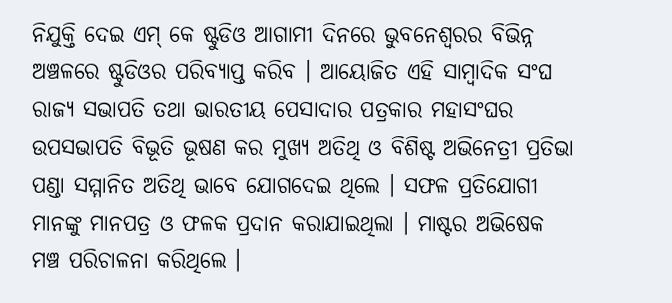ନିଯୁକ୍ତି ଦେଇ ଏମ୍ କେ ଷ୍ଟୁଡିଓ ଆଗାମୀ ଦିନରେ ଭୁବନେଶ୍ୱରର ବିଭିନ୍ନ ଅଞ୍ଚଳରେ ଷ୍ଟୁଡିଓର ପରିବ୍ୟାପ୍ତ କରିବ । ଆୟୋଜିତ ଏହି ସାମ୍ବାଦିକ ସଂଘ ରାଜ୍ୟ ସଭାପତି ତଥା ଭାରତୀୟ ପେସାଦାର ପତ୍ରକାର ମହାସଂଘର ଉପସଭାପତି ବିଭୂତି ଭୂଷଣ କର ମୁଖ୍ୟ ଅତିଥି ଓ ବିଶିଷ୍ଟ ଅଭିନେତ୍ରୀ ପ୍ରତିଭା ପଣ୍ଡା ସମ୍ମାନିତ ଅତିଥି ଭାବେ ଯୋଗଦେଇ ଥିଲେ । ସଫଳ ପ୍ରତିଯୋଗୀ ମାନଙ୍କୁ ମାନପତ୍ର ଓ ଫଳକ ପ୍ରଦାନ କରାଯାଇଥିଲା । ମାଷ୍ଟର ଅଭିଷେକ ମଞ୍ଚ ପରିଚାଳନା କରିଥିଲେ ।